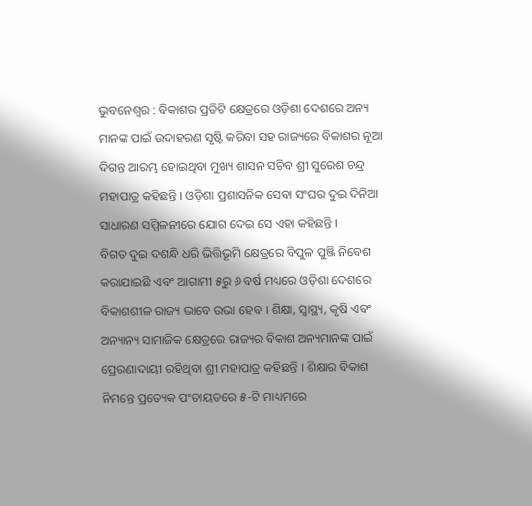ଭୁବନେଶ୍ୱର : ବିକାଶର ପ୍ରତିଟି କ୍ଷେତ୍ରରେ ଓଡ଼ିଶା ଦେଶରେ ଅନ୍ୟ ମାନଙ୍କ ପାଇଁ ଉଦାହରଣ ସୃଷ୍ଟି କରିବା ସହ ରାଜ୍ୟରେ ବିକାଶର ନୂଆ ଦିଗନ୍ତ ଆରମ୍ଭ ହୋଇଥିବା ମୁଖ୍ୟ ଶାସନ ସଚିବ ଶ୍ରୀ ସୁରେଶ ଚନ୍ଦ୍ର ମହାପାତ୍ର କହିଛନ୍ତି । ଓଡ଼ିଶା ପ୍ରଶାସନିକ ସେବା ସଂଘର ଦୁଇ ଦିନିଆ ସାଧାରଣ ସମ୍ମିଳନୀରେ ଯୋଗ ଦେଇ ସେ ଏହା କହିଛନ୍ତି ।
ବିଗତ ଦୁଇ ଦଶନ୍ଧି ଧରି ଭିତ୍ତିଭୂମି କ୍ଷେତ୍ରରେ ବିପୁଳ ପୁଞ୍ଜି ନିବେଶ କରାଯାଇଛି ଏବଂ ଆଗାମୀ ୫ରୁ ୬ ବର୍ଷ ମଧ୍ୟରେ ଓଡ଼ିଶା ଦେଶରେ ବିକାଶଶୀଳ ରାଜ୍ୟ ଭାବେ ଉଭା ହେବ । ଶିକ୍ଷା, ସ୍ୱାସ୍ଥ୍ୟ, କୃଷି ଏବଂ ଅନ୍ୟାନ୍ୟ ସାମାଜିକ କ୍ଷେତ୍ରରେ ରାଜ୍ୟର ବିକାଶ ଅନ୍ୟମାନଙ୍କ ପାଇଁ ପ୍ରେରଣାଦାୟୀ ରହିଥିବା ଶ୍ରୀ ମହାପାତ୍ର କହିଛନ୍ତି । ଶିକ୍ଷାର ବିକାଶ ନିମନ୍ତେ ପ୍ରତ୍ୟେକ ପଂଚାୟତରେ ୫-ଟି ମାଧ୍ୟମରେ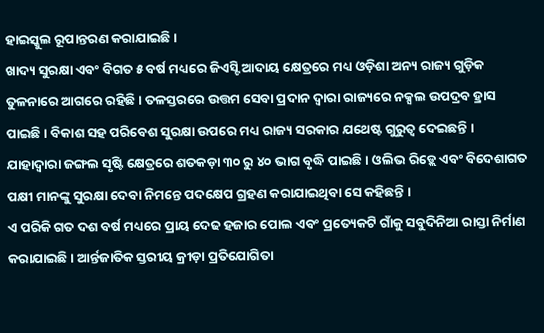ହାଇସ୍କୁଲ ରୂପାନ୍ତରଣ କରାଯାଇଛି ।
ଖାଦ୍ୟ ସୁରକ୍ଷା ଏବଂ ବିଗତ ୫ ବର୍ଷ ମଧ୍ୟରେ ଜିଏସ୍ଟି ଆଦାୟ କ୍ଷେତ୍ରରେ ମଧ୍ୟ ଓଡ଼ିଶା ଅନ୍ୟ ରାଜ୍ୟ ଗୁଡ଼ିକ ତୁଳନାରେ ଆଗରେ ରହିଛି । ତଳସ୍ତରରେ ଉତ୍ତମ ସେବା ପ୍ରଦାନ ଦ୍ୱାରା ରାଜ୍ୟରେ ନକ୍ସଲ ଉପଦ୍ରବ ହ୍ରାସ ପାଇଛି । ବିକାଶ ସହ ପରିବେଶ ସୁରକ୍ଷା ଉପରେ ମଧ୍ୟ ରାଜ୍ୟ ସରକାର ଯଥେଷ୍ଟ ଗୁରୁତ୍ୱ ଦେଇଛନ୍ତି । ଯାହାଦ୍ୱାରା ଜଙ୍ଗଲ ସୃଷ୍ଟି କ୍ଷେତ୍ରରେ ଶତକଡ଼ା ୩୦ ରୁ ୪୦ ଭାଗ ବୃଦ୍ଧି ପାଇଛି । ଓଲିଭ ରିଡ଼୍ଲେ ଏବଂ ବିଦେଶାଗତ ପକ୍ଷୀ ମାନଙ୍କୁ ସୁରକ୍ଷା ଦେବା ନିମନ୍ତେ ପଦକ୍ଷେପ ଗ୍ରହଣ କରାଯାଇଥିବା ସେ କହିଛନ୍ତି ।
ଏ ପରିକି ଗତ ଦଶ ବର୍ଷ ମଧ୍ୟରେ ପ୍ରାୟ ଦେଢ ହଜାର ପୋଲ ଏବଂ ପ୍ରତ୍ୟେକଟି ଗାଁକୁ ସବୁଦିନିଆ ରାସ୍ତା ନିର୍ମାଣ କରାଯାଇଛି । ଆର୍ନ୍ତଜାତିକ ସ୍ତରୀୟ କ୍ରୀଡ଼ା ପ୍ରତିଯୋଗିତା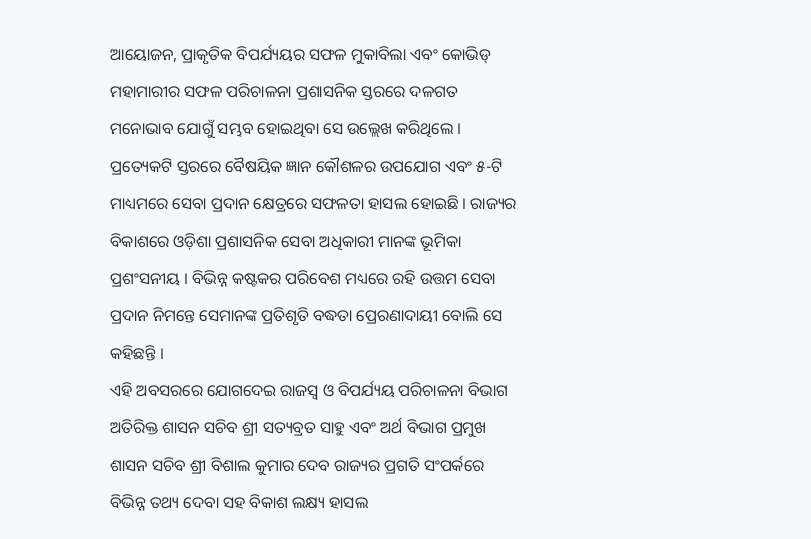ଆୟୋଜନ, ପ୍ରାକୃତିକ ବିପର୍ଯ୍ୟୟର ସଫଳ ମୁକାବିଲା ଏବଂ କୋଭିଡ୍ ମହାମାରୀର ସଫଳ ପରିଚାଳନା ପ୍ରଶାସନିକ ସ୍ତରରେ ଦଳଗତ ମନୋଭାବ ଯୋଗୁଁ ସମ୍ଭବ ହୋଇଥିବା ସେ ଉଲ୍ଲେଖ କରିଥିଲେ ।
ପ୍ରତ୍ୟେକଟି ସ୍ତରରେ ବୈଷୟିକ ଜ୍ଞାନ କୌଶଳର ଉପଯୋଗ ଏବଂ ୫-ଟି ମାଧ୍ୟମରେ ସେବା ପ୍ରଦାନ କ୍ଷେତ୍ରରେ ସଫଳତା ହାସଲ ହୋଇଛି । ରାଜ୍ୟର ବିକାଶରେ ଓଡ଼ିଶା ପ୍ରଶାସନିକ ସେବା ଅଧିକାରୀ ମାନଙ୍କ ଭୂମିକା ପ୍ରଶଂସନୀୟ । ବିଭିନ୍ନ କଷ୍ଟକର ପରିବେଶ ମଧ୍ୟରେ ରହି ଉତ୍ତମ ସେବା ପ୍ରଦାନ ନିମନ୍ତେ ସେମାନଙ୍କ ପ୍ରତିଶୃତି ବଦ୍ଧତା ପ୍ରେରଣାଦାୟୀ ବୋଲି ସେ କହିଛନ୍ତି ।
ଏହି ଅବସରରେ ଯୋଗଦେଇ ରାଜସ୍ୱ ଓ ବିପର୍ଯ୍ୟୟ ପରିଚାଳନା ବିଭାଗ ଅତିରିକ୍ତ ଶାସନ ସଚିବ ଶ୍ରୀ ସତ୍ୟବ୍ରତ ସାହୁ ଏବଂ ଅର୍ଥ ବିଭାଗ ପ୍ରମୁଖ ଶାସନ ସଚିବ ଶ୍ରୀ ବିଶାଲ କୁମାର ଦେବ ରାଜ୍ୟର ପ୍ରଗତି ସଂପର୍କରେ ବିଭିନ୍ନ ତଥ୍ୟ ଦେବା ସହ ବିକାଶ ଲକ୍ଷ୍ୟ ହାସଲ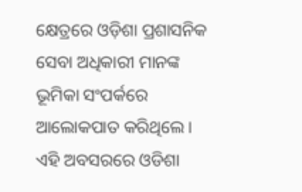କ୍ଷେତ୍ରରେ ଓଡ଼ିଶା ପ୍ରଶାସନିକ ସେବା ଅଧିକାରୀ ମାନଙ୍କ ଭୂମିକା ସଂପର୍କରେ ଆଲୋକପାତ କରିଥିଲେ ।
ଏହି ଅବସରରେ ଓଡିଶା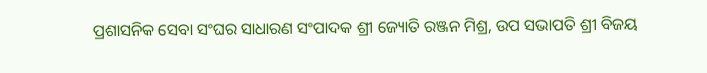ପ୍ରଶାସନିକ ସେବା ସଂଘର ସାଧାରଣ ସଂପାଦକ ଶ୍ରୀ ଜ୍ୟୋତି ରଞ୍ଜନ ମିଶ୍ର, ଉପ ସଭାପତି ଶ୍ରୀ ବିଜୟ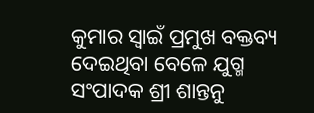କୁମାର ସ୍ୱାଇଁ ପ୍ରମୁଖ ବକ୍ତବ୍ୟ ଦେଇଥିବା ବେଳେ ଯୁଗ୍ମ ସଂପାଦକ ଶ୍ରୀ ଶାନ୍ତନୁ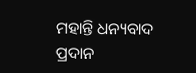ମହାନ୍ତି ଧନ୍ୟବାଦ ପ୍ରଦାନ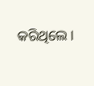କରିଥିଲେ ।